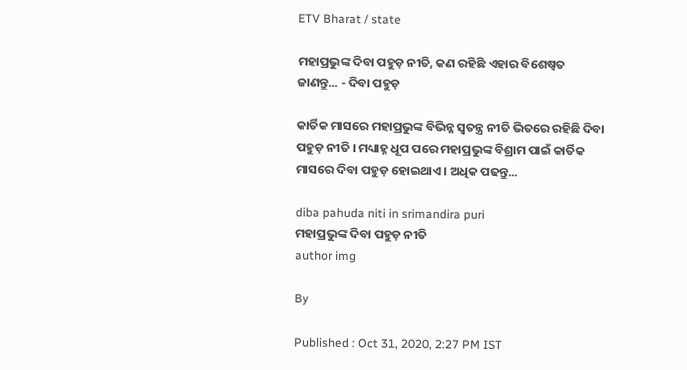ETV Bharat / state

ମହାପ୍ରଭୁଙ୍କ ଦିବା ପହୁଡ଼ ନୀତି, କଣ ରହିଛି ଏହାର ବିଶେଷ୍ବତ ଜାଣନ୍ତୁ... - ଦିବା ପହୁଡ଼

କାର୍ତିକ ମାସରେ ମହାପ୍ରଭୁଙ୍କ ବିଭିନ୍ନ ସ୍ବତନ୍ତ୍ର ନୀତି ଭିତରେ ରହିଛି ଦିବା ପହୁଡ଼ ନୀତି । ମଧ୍ୟାହ୍ନ ଧୂପ ପରେ ମହାପ୍ରଭୁଙ୍କ ବିଶ୍ରାମ ପାଇଁ କାର୍ତିକ ମାସରେ ଦିବା ପହୁଡ଼ ହୋଇଥାଏ । ଅଧିକ ପଢନ୍ତୁ...

diba pahuda niti in srimandira puri
ମହାପ୍ରଭୁଙ୍କ ଦିବା ପହୁଡ଼ ନୀତି
author img

By

Published : Oct 31, 2020, 2:27 PM IST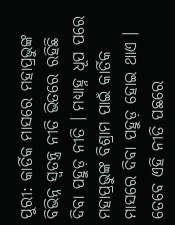ପୁରୀ: କାର୍ତିକ ମାସରେ ମହାପ୍ରଭୁଙ୍କ ବିଭିନ୍ନ ସ୍ବତନ୍ତ୍ର ନୀତି ଭିତରେ ରହିଛି ଦିବା ପହୁଡ଼ ନୀତି । ମଧ୍ୟାହ୍ନ ଧୂପ ପରେ ମହାପ୍ରଭୁଙ୍କ ବିଶ୍ରାମ ପାଇଁ କାର୍ତିକ ମାସରେ ଦିବା ପହୁଡ଼ ହୋଇ ଥାଏ । ତେବେ ଏହି ନୀତି ପଛରେ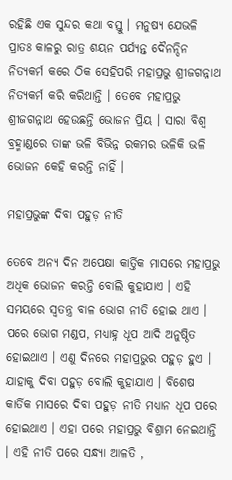ରହିଛି ଏକ ସୁନ୍ଦର କଥା ବସ୍ତୁ । ମନୁଷ୍ୟ ଯେଭଳି ପ୍ରାତଃ କାଳରୁ ରାତ୍ର ଶୟନ ପର୍ଯ୍ୟନ୍ତ ଦୈନନ୍ଦିନ ନିତ୍ୟକର୍ମ କରେ ଠିକ ସେହିପରି ମହାପ୍ରଭୁ ଶ୍ରୀଜଗନ୍ନାଥ ନିତ୍ୟକର୍ମ କରି କରିଥାନ୍ତି । ତେବେ ମହାପ୍ରଭୁ ଶ୍ରୀଜଗନ୍ନାଥ ହେଉଛନ୍ତି ଭୋଜନ ପ୍ରିୟ । ସାରା ବିଶ୍ବ ବ୍ରହ୍ମାଣ୍ଡରେ ତାଙ୍କ ଭଳି ବିଭିନ୍ନ ରକମର ଭଳିକି ଭଳି ଭୋଜନ କେହି କରନ୍ତି ନାହିଁ ।

ମହାପ୍ରଭୁଙ୍କ ଦିବା ପହୁଡ଼ ନୀତି

ତେବେ ଅନ୍ୟ ଦିନ ଅପେକ୍ଷା କାର୍ତ୍ତିକ ମାସରେ ମହାପ୍ରଭୁ ଅଧିକ ଭୋଜନ କରନ୍ତି ବୋଲି କୁହାଯାଏ । ଏହି ସମୟରେ ସ୍ବତନ୍ତ୍ର ବାଳ ଭୋଗ ନୀତି ହୋଇ ଥାଏ । ପରେ ଭୋଗ ମଣ୍ଡପ, ମଧ୍ୟାହ୍ନ ଧୂପ ଆଦି ଅନୁଷ୍ଠିତ ହୋଇଥାଏ । ଏଣୁ ଦିନରେ ମହାପ୍ରଭୁର ପହୁଡ଼ ହୁଏ । ଯାହାକୁ ଦିବା ପହୁଡ଼ ବୋଲି କୁହାଯାଏ । ବିଶେଷ କାର୍ତିକ ମାସରେ ଦିବା ପହୁଡ଼ ନୀତି ମଧ୍ୟାନ ଧୂପ ପରେ ହୋଇଥାଏ । ଏହା ପରେ ମହାପ୍ରଭୁ ବିଶ୍ରାମ ନେଇଥାନ୍ତି । ଏହି ନୀତି ପରେ ସନ୍ଧ୍ୟା ଆଳତି ,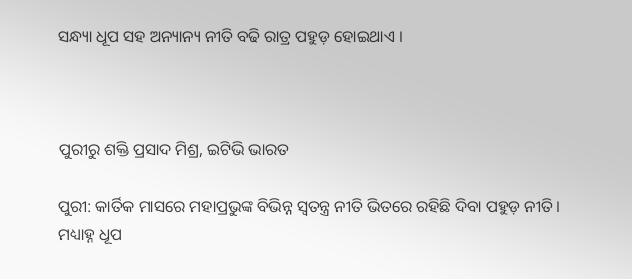ସନ୍ଧ୍ୟା ଧୂପ ସହ ଅନ୍ୟାନ୍ୟ ନୀତି ବଢି ରାତ୍ର ପହୁଡ଼ ହୋଇଥାଏ ।



ପୁରୀରୁ ଶକ୍ତି ପ୍ରସାଦ ମିଶ୍ର, ଇଟିଭି ଭାରତ

ପୁରୀ: କାର୍ତିକ ମାସରେ ମହାପ୍ରଭୁଙ୍କ ବିଭିନ୍ନ ସ୍ବତନ୍ତ୍ର ନୀତି ଭିତରେ ରହିଛି ଦିବା ପହୁଡ଼ ନୀତି । ମଧ୍ୟାହ୍ନ ଧୂପ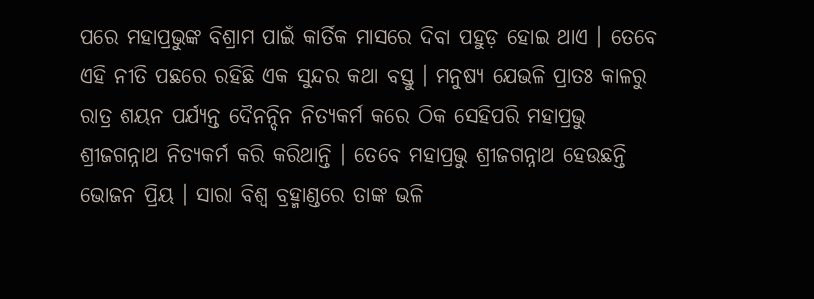ପରେ ମହାପ୍ରଭୁଙ୍କ ବିଶ୍ରାମ ପାଇଁ କାର୍ତିକ ମାସରେ ଦିବା ପହୁଡ଼ ହୋଇ ଥାଏ । ତେବେ ଏହି ନୀତି ପଛରେ ରହିଛି ଏକ ସୁନ୍ଦର କଥା ବସ୍ତୁ । ମନୁଷ୍ୟ ଯେଭଳି ପ୍ରାତଃ କାଳରୁ ରାତ୍ର ଶୟନ ପର୍ଯ୍ୟନ୍ତ ଦୈନନ୍ଦିନ ନିତ୍ୟକର୍ମ କରେ ଠିକ ସେହିପରି ମହାପ୍ରଭୁ ଶ୍ରୀଜଗନ୍ନାଥ ନିତ୍ୟକର୍ମ କରି କରିଥାନ୍ତି । ତେବେ ମହାପ୍ରଭୁ ଶ୍ରୀଜଗନ୍ନାଥ ହେଉଛନ୍ତି ଭୋଜନ ପ୍ରିୟ । ସାରା ବିଶ୍ବ ବ୍ରହ୍ମାଣ୍ଡରେ ତାଙ୍କ ଭଳି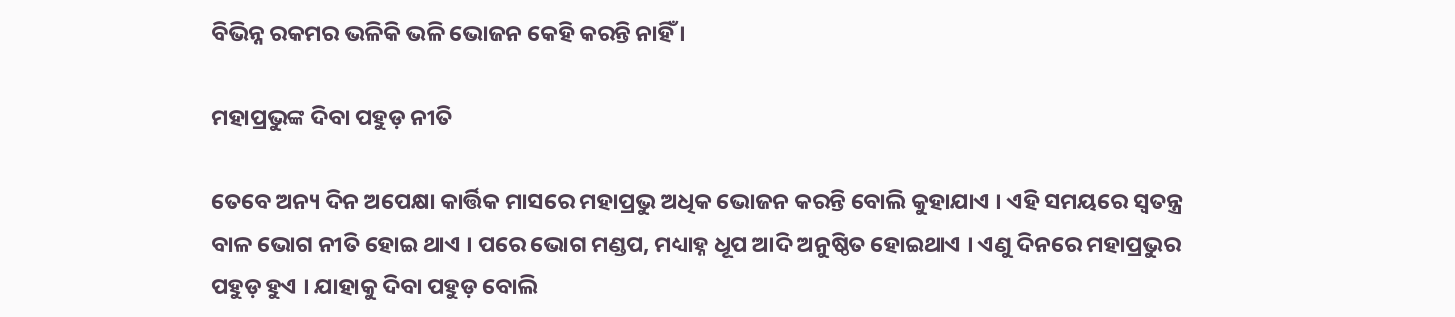ବିଭିନ୍ନ ରକମର ଭଳିକି ଭଳି ଭୋଜନ କେହି କରନ୍ତି ନାହିଁ ।

ମହାପ୍ରଭୁଙ୍କ ଦିବା ପହୁଡ଼ ନୀତି

ତେବେ ଅନ୍ୟ ଦିନ ଅପେକ୍ଷା କାର୍ତ୍ତିକ ମାସରେ ମହାପ୍ରଭୁ ଅଧିକ ଭୋଜନ କରନ୍ତି ବୋଲି କୁହାଯାଏ । ଏହି ସମୟରେ ସ୍ବତନ୍ତ୍ର ବାଳ ଭୋଗ ନୀତି ହୋଇ ଥାଏ । ପରେ ଭୋଗ ମଣ୍ଡପ, ମଧ୍ୟାହ୍ନ ଧୂପ ଆଦି ଅନୁଷ୍ଠିତ ହୋଇଥାଏ । ଏଣୁ ଦିନରେ ମହାପ୍ରଭୁର ପହୁଡ଼ ହୁଏ । ଯାହାକୁ ଦିବା ପହୁଡ଼ ବୋଲି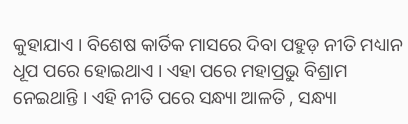କୁହାଯାଏ । ବିଶେଷ କାର୍ତିକ ମାସରେ ଦିବା ପହୁଡ଼ ନୀତି ମଧ୍ୟାନ ଧୂପ ପରେ ହୋଇଥାଏ । ଏହା ପରେ ମହାପ୍ରଭୁ ବିଶ୍ରାମ ନେଇଥାନ୍ତି । ଏହି ନୀତି ପରେ ସନ୍ଧ୍ୟା ଆଳତି , ସନ୍ଧ୍ୟା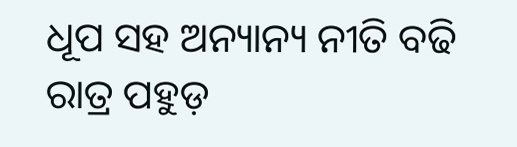ଧୂପ ସହ ଅନ୍ୟାନ୍ୟ ନୀତି ବଢି ରାତ୍ର ପହୁଡ଼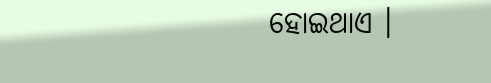ହୋଇଥାଏ ।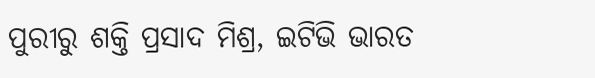ପୁରୀରୁ ଶକ୍ତି ପ୍ରସାଦ ମିଶ୍ର, ଇଟିଭି ଭାରତ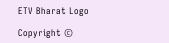ETV Bharat Logo

Copyright ©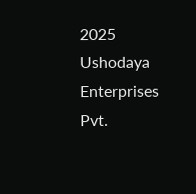2025 Ushodaya Enterprises Pvt.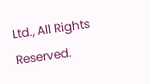Ltd., All Rights Reserved.